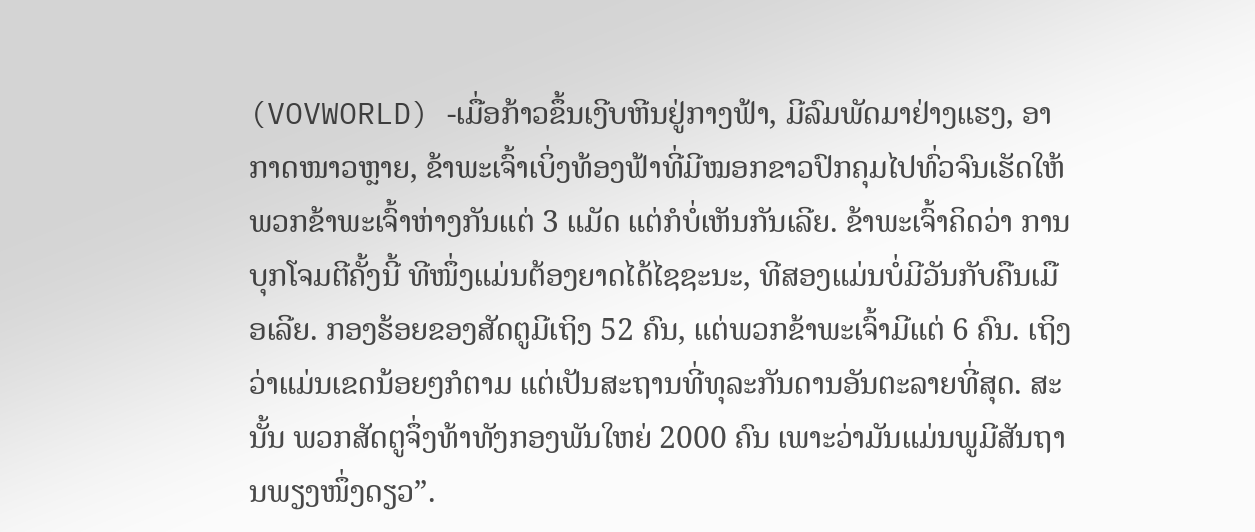(VOVWORLD) -ເມື່ອກ້າວຂຶ້ນເງີບຫີນຢູ່ກາງຟ້າ, ມີລົມພັດມາຢ່າງແຮງ, ອາກາດໜາວຫຼາຍ, ຂ້າພະເຈົ້າເບິ່ງທ້ອງຟ້າທີ່ມີໝອກຂາວປົກຄຸມໄປທົ່ວຈົນເຮັດໃຫ້ພວກຂ້າພະເຈົ້າຫ່າງກັນແຕ່ 3 ແມັດ ແຕ່ກໍບໍ່ເຫັນກັນເລີຍ. ຂ້າພະເຈົ້າຄິດວ່າ ການບຸກໂຈມຕີຄັ້ງນີ້ ທີໜຶ່ງແມ່ນຕ້ອງຍາດໄດ້ໄຊຊະນະ, ທີສອງແມ່ນບໍ່ມີວັນກັບຄືນເມືອເລີຍ. ກອງຮ້ອຍຂອງສັດຕູມີເຖິງ 52 ຄົນ, ແຕ່ພວກຂ້າພະເຈົ້າມີແຕ່ 6 ຄົນ. ເຖິງວ່າແມ່ນເຂດນ້ອຍໆກໍຕາມ ແຕ່ເປັນສະຖານທີ່ທຸລະກັນດານອັນຕະລາຍທີ່ສຸດ. ສະນັ້ນ ພວກສັດຕູຈຶ່ງທ້າທັງກອງພັນໃຫຍ່ 2000 ຄົນ ເພາະວ່າມັນແມ່ນພູມີສັນຖານພຽງໜຶ່ງດຽວ”.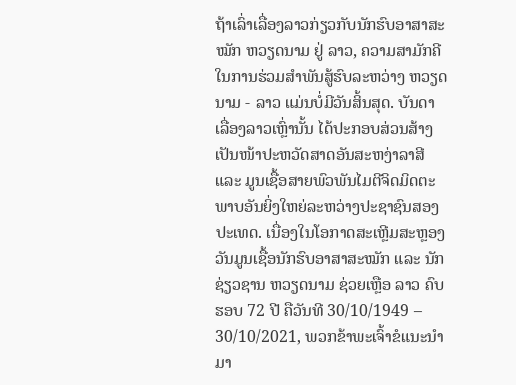ຖ້າເລົ່າເລື່ອງລາວກ່ຽວກັບນັກຮົບອາສາສະໝັກ ຫວຽດນາມ ຢູ່ ລາວ, ຄວາມສາມັກຄີໃນການຮ່ວມສຳພັນສູ້ຮົບລະຫວ່າງ ຫວຽດນາມ - ລາວ ແມ່ນບໍ່ມີວັນສິ້ນສຸດ. ບັນດາເລື່ອງລາວເຫຼົ່ານັ້ນ ໄດ້ປະກອບສ່ວນສ້າງເປັນໜ້າປະຫວັດສາດອັນສະຫງ່າລາສີ ແລະ ມູນເຊື້ອສາຍພົວພັນໄມຕີຈິດມິດຕະພາບອັນຍິ່ງໃຫຍ່ລະຫວ່າງປະຊາຊົນສອງປະເທດ. ເນື່ອງໃນໂອກາດສະເຫຼີມສະຫຼອງວັນມູນເຊື້ອນັກຮົບອາສາສະໝັກ ແລະ ນັກຊ່ຽວຊານ ຫວຽດນາມ ຊ່ວຍເຫຼືອ ລາວ ຄົບຮອບ 72 ປີ ຄືວັນທີ 30/10/1949 – 30/10/2021, ພວກຂ້າພະເຈົ້າຂໍແນະນຳມາ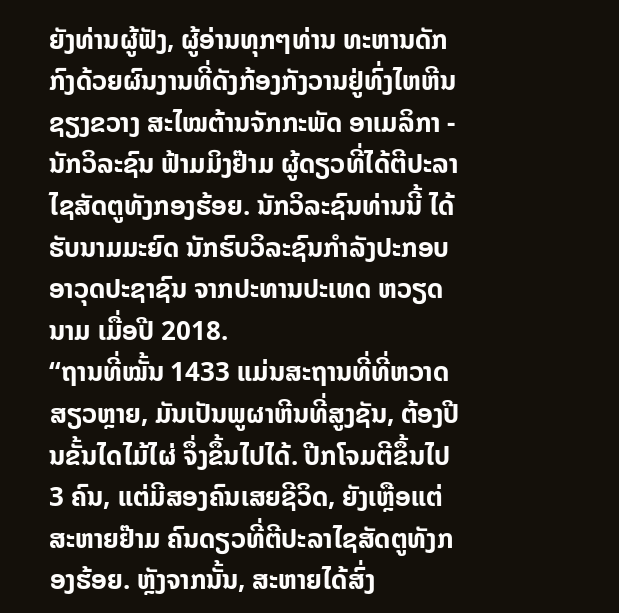ຍັງທ່ານຜູ້ຟັງ, ຜູ້ອ່ານທຸກໆທ່ານ ທະຫານດັກກົງດ້ວຍຜົນງານທີ່ດັງກ້ອງກັງວານຢູ່ທົ່ງໄຫຫີນ ຊຽງຂວາງ ສະໄໝຕ້ານຈັກກະພັດ ອາເມລິກາ - ນັກວິລະຊົນ ຟ້າມມິງຢ໊າມ ຜູ້ດຽວທີ່ໄດ້ຕີປະລາໄຊສັດຕູທັງກອງຮ້ອຍ. ນັກວິລະຊົນທ່ານນີ້ ໄດ້ຮັບນາມມະຍົດ ນັກຮົບວິລະຊົນກຳລັງປະກອບອາວຸດປະຊາຊົນ ຈາກປະທານປະເທດ ຫວຽດນາມ ເມື່ອປີ 2018.
“ຖານທີ່ໝັ້ນ 1433 ແມ່ນສະຖານທີ່ທີ່ຫວາດສຽວຫຼາຍ, ມັນເປັນພູຜາຫີນທີ່ສູງຊັນ, ຕ້ອງປີນຂັ້ນໄດໄມ້ໄຜ່ ຈຶ່ງຂຶ້ນໄປໄດ້. ປີກໂຈມຕີຂຶ້ນໄປ 3 ຄົນ, ແຕ່ມີສອງຄົນເສຍຊີວິດ, ຍັງເຫຼືອແຕ່ ສະຫາຍຢ໊າມ ຄົນດຽວທີ່ຕີປະລາໄຊສັດຕູທັງກອງຮ້ອຍ. ຫຼັງຈາກນັ້ນ, ສະຫາຍໄດ້ສົ່ງ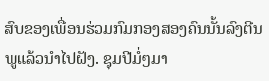ສົບຂອງເພື່ອນຮ່ວມກົມກອງສອງຄົນນັ້ນລົງຕີນພູແລ້ວນຳໄປຝັງ. ຊຸມປີມໍ່ໆມາ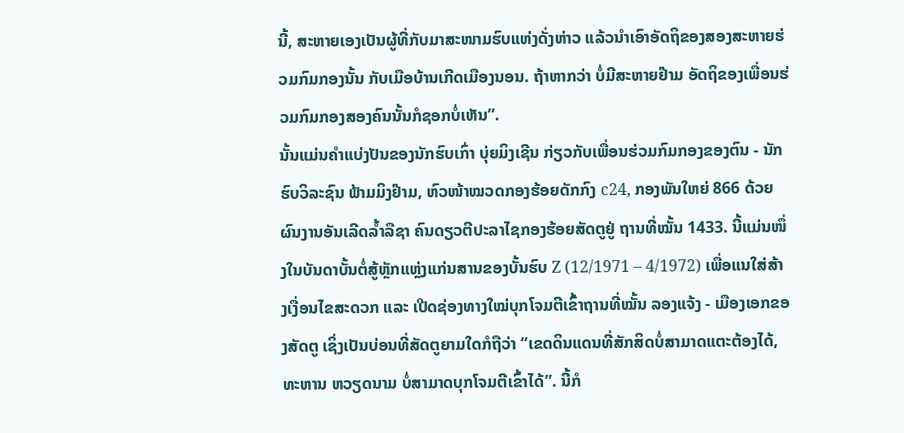ນີ້, ສະຫາຍເອງເປັນຜູ້ທີ່ກັບມາສະໜາມຮົບແຫ່ງດັ່ງຫ່າວ ແລ້ວນຳເອົາອັດຖິຂອງສອງສະຫາຍຮ່ວມກົມກອງນັ້ນ ກັບເມືອບ້ານເກີດເມືອງນອນ. ຖ້າຫາກວ່າ ບໍ່ມີສະຫາຍຢ໊າມ ອັດຖິຂອງເພື່ອນຮ່ວມກົມກອງສອງຄົນນັ້ນກໍຊອກບໍ່ເຫັນ”.
ນັ້ນແມ່ນຄຳແບ່ງປັນຂອງນັກຮົບເກົ່າ ບຸ່ຍມິງເຊີນ ກ່ຽວກັບເພື່ອນຮ່ວມກົມກອງຂອງຕົນ - ນັກຮົບວິລະຊົນ ຟ້າມມິງຢ໊າມ, ຫົວໜ້າໝວດກອງຮ້ອຍດັກກົງ c24, ກອງພັນໃຫຍ່ 866 ດ້ວຍຜົນງານອັນເລີດລ້ຳລືຊາ ຄົນດຽວຕີປະລາໄຊກອງຮ້ອຍສັດຕູຢູ່ ຖານທີ່ໝັ້ນ 1433. ນີ້ແມ່ນໜຶ່ງໃນບັນດາບັ້ນຕໍ່ສູ້ຫຼັກແຫຼ່ງແກ່ນສານຂອງບັ້ນຮົບ Z (12/1971 – 4/1972) ເພື່ອແນໃສ່ສ້າງເງື່ອນໄຂສະດວກ ແລະ ເປີດຊ່ອງທາງໃໝ່ບຸກໂຈມຕີເຂົ້າຖານທີ່ໝັ້ນ ລອງແຈ້ງ - ເມືອງເອກຂອງສັດຕູ ເຊິ່ງເປັນບ່ອນທີ່ສັດຕູຍາມໃດກໍຖືວ່າ “ເຂດດິນແດນທີ່ສັກສິດບໍ່ສາມາດແຕະຕ້ອງໄດ້, ທະຫານ ຫວຽດນາມ ບໍ່ສາມາດບຸກໂຈມຕີເຂົ້າໄດ້”. ນີ້ກໍ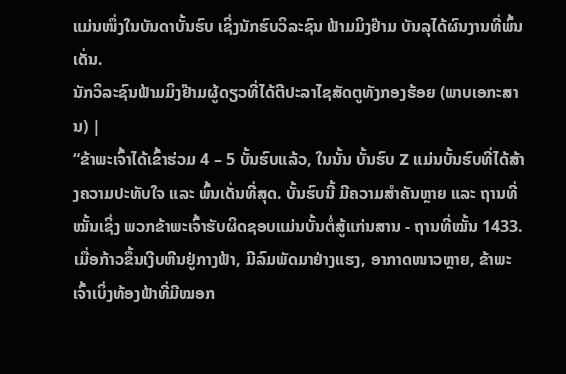ແມ່ນໜຶ່ງໃນບັນດາບັ້ນຮົບ ເຊິ່ງນັກຮົບວິລະຊົນ ຟ້າມມິງຢ໊າມ ບັນລຸໄດ້ຜົນງານທີ່ພົ້ນເດັ່ນ.
ນັກວິລະຊົນຟ້າມມິງຢ໊າມຜູ້ດຽວທີ່ໄດ້ຕີປະລາໄຊສັດຕູທັງກອງຮ້ອຍ (ພາບເອກະສານ) |
“ຂ້າພະເຈົ້າໄດ້ເຂົ້າຮ່ວມ 4 – 5 ບັ້ນຮົບແລ້ວ, ໃນນັ້ນ ບັ້ນຮົບ Z ແມ່ນບັ້ນຮົບທີ່ໄດ້ສ້າງຄວາມປະທັບໃຈ ແລະ ພົ້ນເດັ່ນທີ່ສຸດ. ບັ້ນຮົບນີ້ ມີຄວາມສຳຄັນຫຼາຍ ແລະ ຖານທີ່ໝັ້ນເຊິ່ງ ພວກຂ້າພະເຈົ້າຮັບຜິດຊອບແມ່ນບັ້ນຕໍ່ສູ້ແກ່ນສານ - ຖານທີ່ໝັ້ນ 1433. ເມື່ອກ້າວຂຶ້ນເງີບຫີນຢູ່ກາງຟ້າ, ມີລົມພັດມາຢ່າງແຮງ, ອາກາດໜາວຫຼາຍ, ຂ້າພະເຈົ້າເບິ່ງທ້ອງຟ້າທີ່ມີໝອກ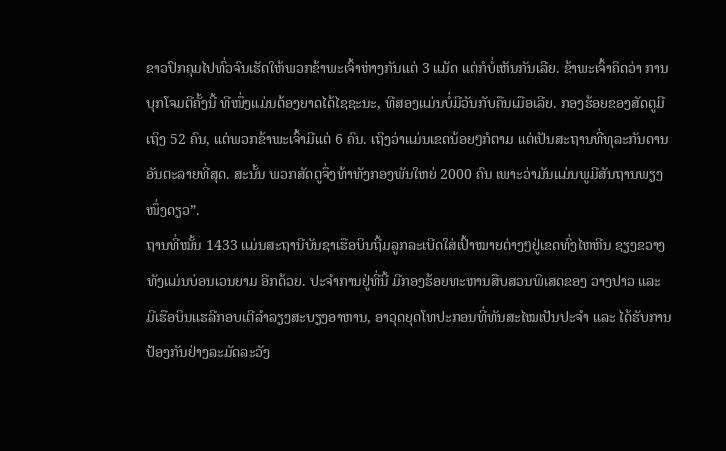ຂາວປົກຄຸມໄປທົ່ວຈົນເຮັດໃຫ້ພວກຂ້າພະເຈົ້າຫ່າງກັນແຕ່ 3 ແມັດ ແຕ່ກໍບໍ່ເຫັນກັນເລີຍ. ຂ້າພະເຈົ້າຄິດວ່າ ການບຸກໂຈມຕີຄັ້ງນີ້ ທີໜຶ່ງແມ່ນຕ້ອງຍາດໄດ້ໄຊຊະນະ, ທີສອງແມ່ນບໍ່ມີວັນກັບຄືນເມືອເລີຍ. ກອງຮ້ອຍຂອງສັດຕູມີເຖິງ 52 ຄົນ, ແຕ່ພວກຂ້າພະເຈົ້າມີແຕ່ 6 ຄົນ. ເຖິງວ່າແມ່ນເຂດນ້ອຍໆກໍຕາມ ແຕ່ເປັນສະຖານທີ່ທຸລະກັນດານອັນຕະລາຍທີ່ສຸດ. ສະນັ້ນ ພວກສັດຕູຈຶ່ງທ້າທັງກອງພັນໃຫຍ່ 2000 ຄົນ ເພາະວ່າມັນແມ່ນພູມີສັນຖານພຽງໜຶ່ງດຽວ”.
ຖານທີ່ໝັ້ນ 1433 ແມ່ນສະຖານີບັນຊາເຮືອບິນຖີ້ມລູກລະເບີດໃສ່ເປົ້າໝາຍຕ່າງໆຢູ່ເຂດທົ່ງໄຫຫີນ ຊຽງຂວາງ ທັງແມ່ນບ່ອນເວນຍາມ ອີກດ້ວຍ. ປະຈຳການຢູ່ທີ່ນີ້ ມີກອງຮ້ອຍທະຫານສືບສວນພິເສດຂອງ ວາງປາວ ແລະ ມີເຮືອບິນແຮລີກອບເຕີລຳລຽງສະບຽງອາຫານ, ອາວຸດຍຸດໂທປະກອນທີ່ທັນສະໄໝເປັນປະຈຳ ແລະ ໄດ້ຮັບການປ້ອງກັນຢ່າງລະມັດລະວັງ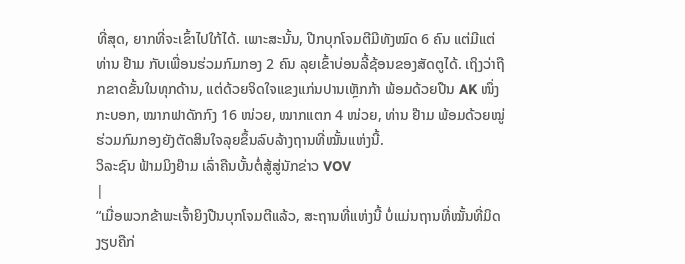ທີ່ສຸດ, ຍາກທີ່ຈະເຂົ້າໄປໃກ້ໄດ້. ເພາະສະນັ້ນ, ປີກບຸກໂຈມຕີມີທັງໝົດ 6 ຄົນ ແຕ່ມີແຕ່ ທ່ານ ຢ໊າມ ກັບເພື່ອນຮ່ວມກົມກອງ 2 ຄົນ ລຸຍເຂົ້າບ່ອນລີ້ຊ້ອນຂອງສັດຕູໄດ້. ເຖິງວ່າຖືກຂາດຂັ້ນໃນທຸກດ້ານ, ແຕ່ດ້ວຍຈິດໃຈແຂງແກ່ນປານເຫຼັກກ້າ ພ້ອມດ້ວຍປືນ AK ໜຶ່ງກະບອກ, ໝາກຟາດັກກົງ 16 ໜ່ວຍ, ໝາກແຕກ 4 ໜ່ວຍ, ທ່ານ ຢ໊າມ ພ້ອມດ້ວຍໝູ່ຮ່ວມກົມກອງຍັງຕັດສິນໃຈລຸຍຂຶ້ນລົບລ້າງຖານທີ່ໝັ້ນແຫ່ງນີ້.
ວິລະຊົນ ຟ້າມມິງຢ໊າມ ເລົ່າຄືນບັ້ນຕໍ່ສູ້ສູ່ນັກຂ່າວ VOV
|
“ເມື່ອພວກຂ້າພະເຈົ້າຍິງປືນບຸກໂຈມຕີແລ້ວ, ສະຖານທີ່ແຫ່ງນີ້ ບໍ່ແມ່ນຖານທີ່ໝັ້ນທີ່ມິດງຽບຄືກ່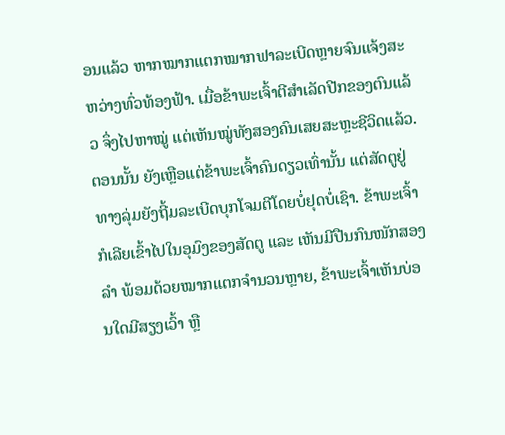ອນແລ້ວ ຫາກໝາກແຕກໝາກຟາລະເບີດຫຼາຍຈົນແຈ້ງສະຫວ່າງທົ່ວທ້ອງຟ້າ. ເມື່ອຂ້າພະເຈົ້າຕີສຳເລັດປີກຂອງຕົນແລ້ວ ຈຶ່ງໄປຫາໝູ່ ແຕ່ເຫັນໝູ່ທັງສອງຄົນເສຍສະຫຼະຊີວິດແລ້ວ. ຕອນນັ້ນ ຍັງເຫຼືອແຕ່ຂ້າພະເຈົ້າຄົນດຽວເທົ່ານັ້ນ ແຕ່ສັດຕູຢູ່ທາງລຸ່ມຍັງຖີ້ມລະເບີດບຸກໂຈມຕີໂດຍບໍ່ຢຸດບໍ່ເຊົາ. ຂ້າພະເຈົ້າ ກໍເລີຍເຂົ້າໄປໃນອຸມົງຂອງສັດຕູ ແລະ ເຫັນມີປືນກົນໜັກສອງລຳ ພ້ອມດ້ວຍໝາກແຕກຈຳນວນຫຼາຍ, ຂ້າພະເຈົ້າເຫັນບ່ອນໃດມີສຽງເວົ້າ ຫຼື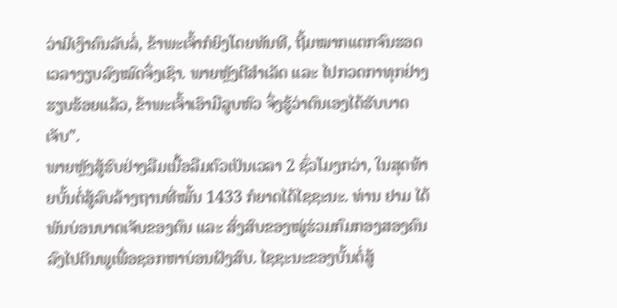ວ່າມີເງົາຄົນລັບລໍ່, ຂ້າພະເຈົ້າກໍຍິງໂດຍທັນທີ, ຖີ້ມໝາກແຕກຈົນຮອດເວລາງຽບລົງໝົດຈຶ່ງເຊົາ. ພາຍຫຼັງຕີສຳເລັດ ແລະ ໄປກວດກາທຸກຢ່າງຮຽບຮ້ອຍແລ້ວ, ຂ້າພະເຈົ້າເອົາມືລູບຫົວ ຈຶ່ງຮູ້ວ່າຕົນເອງໄດ້ຮັບບາດເຈັບ”.
ພາຍຫຼັງສູ້ຮົບຢ່າງລືມເນື້ອລືມຕົວເປັນເວລາ 2 ຊົ່ວໂມງກວ່າ, ໃນສຸດທ້າຍບັ້ນຕໍ່ສູ້ລົບລ້າງຖານທີ່ໝັ້ນ 1433 ກໍຍາດໄດ້ໄຊຊະນະ. ທ່ານ ຢາມ ໄດ້ພັນບ່ອນບາດເຈັບຂອງຕົນ ແລະ ສົ່ງສົບຂອງໝູ່ຮ່ວມກົມກອງສອງຄົນລົງໄປຕີນພູເພື່ອຊອກຫາບ່ອນຝັງສົບ. ໄຊຊະນະຂອງບັ້ນຕໍ່ສູ້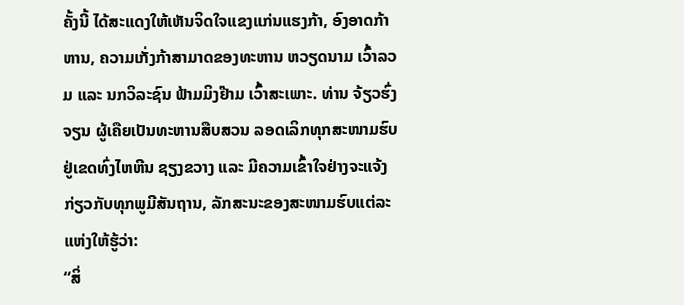ຄັ້ງນີ້ ໄດ້ສະແດງໃຫ້ເຫັນຈິດໃຈແຂງແກ່ນແຮງກ້າ, ອົງອາດກ້າຫານ, ຄວາມເກັ່ງກ້າສາມາດຂອງທະຫານ ຫວຽດນາມ ເວົ້າລວມ ແລະ ນກວິລະຊົນ ຟ້າມມິງຢ໊າມ ເວົ້າສະເພາະ. ທ່ານ ຈ້ຽວຮົ່ງຈຽນ ຜູ້ເຄືຍເປັນທະຫານສືບສວນ ລອດເລິກທຸກສະໜາມຮົບຢູ່ເຂດທົ່ງໄຫຫີນ ຊຽງຂວາງ ແລະ ມີຄວາມເຂົ້າໃຈຢ່າງຈະແຈ້ງກ່ຽວກັບທຸກພູມີສັນຖານ, ລັກສະນະຂອງສະໜາມຮົບແຕ່ລະແຫ່ງໃຫ້ຮູ້ວ່າ:
“ສິ່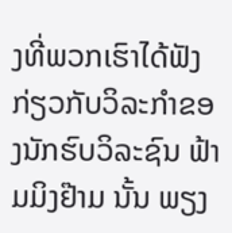ງທີ່ພວກເຮົາໄດ້ຟັງກ່ຽວກັບວິລະກຳຂອງນັກຮົບວິລະຊົນ ຟ້າມມິງຢ໊າມ ນັ້ນ ພຽງ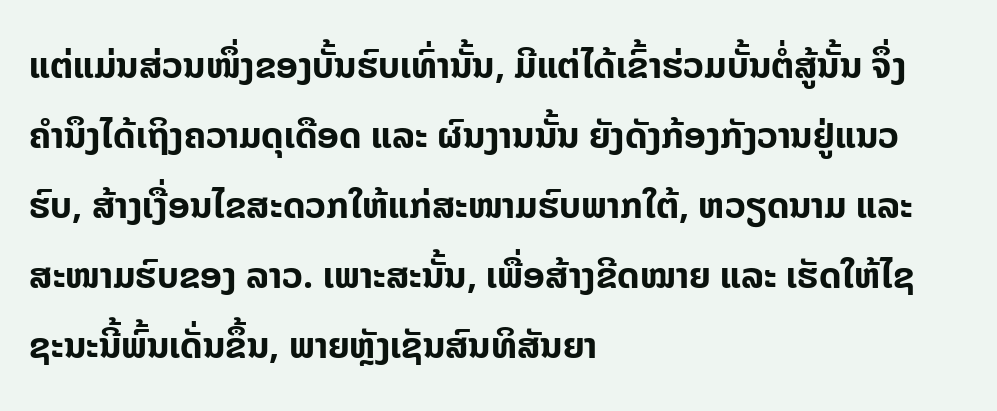ແຕ່ແມ່ນສ່ວນໜຶ່ງຂອງບັ້ນຮົບເທົ່ານັ້ນ, ມີແຕ່ໄດ້ເຂົ້າຮ່ວມບັ້ນຕໍ່ສູ້ນັ້ນ ຈຶ່ງຄຳນຶງໄດ້ເຖິງຄວາມດຸເດືອດ ແລະ ຜົນງານນັ້ນ ຍັງດັງກ້ອງກັງວານຢູ່ແນວຮົບ, ສ້າງເງື່ອນໄຂສະດວກໃຫ້ແກ່ສະໜາມຮົບພາກໃຕ້, ຫວຽດນາມ ແລະ ສະໜາມຮົບຂອງ ລາວ. ເພາະສະນັ້ນ, ເພື່ອສ້າງຂີດໝາຍ ແລະ ເຮັດໃຫ້ໄຊຊະນະນີ້ພົ້ນເດັ່ນຂຶ້ນ, ພາຍຫຼັງເຊັນສົນທິສັນຍາ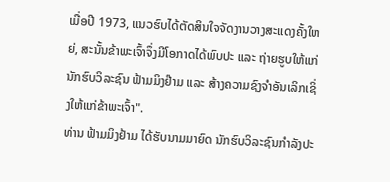ເມື່ອປີ 1973, ແນວຮົບໄດ້ຕັດສິນໃຈຈັດງານວາງສະແດງຄັ້ງໃຫຍ່, ສະນັ້ນຂ້າພະເຈົ້າຈຶ່ງມີໂອກາດໄດ້ພົບປະ ແລະ ຖ່າຍຮູບໃຫ້ແກ່ນັກຮົບວິລະຊົນ ຟ້າມມິງຢ໊າມ ແລະ ສ້າງຄວາມຊົງຈຳອັນເລິກເຊິ່ງໃຫ້ແກ່ຂ້າພະເຈົ້າ".
ທ່ານ ຟ້າມມິງຢ້າມ ໄດ້ຮັບນາມມາຍົດ ນັກຮົບວິລະຊົນກຳລັງປະ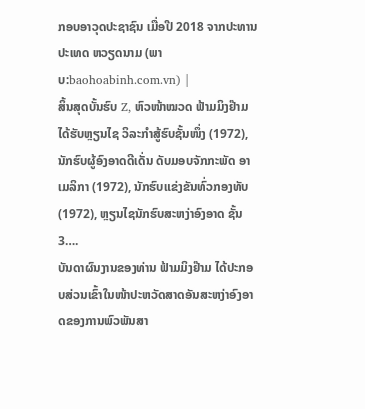ກອບອາວຸດປະຊາຊົນ ເມື່ອປີ 2018 ຈາກປະທານປະເທດ ຫວຽດນາມ (ພາບ:baohoabinh.com.vn) |
ສິ້ນສຸດບັ້ນຮົບ Z, ຫົວໜ້າໝວດ ຟ້າມມິງຢ໊າມ ໄດ້ຮັບຫຼຽນໄຊ ວິລະກຳສູ້ຮົບຊັ້ນໜຶ່ງ (1972), ນັກຮົບຜູ້ອົງອາດດີເດັ່ນ ດັບມອບຈັກກະພັດ ອາເມລິກາ (1972), ນັກຮົບແຂ່ງຂັນທົ່ວກອງທັບ (1972), ຫຼຽນໄຊນັກຮົບສະຫງ່າອົງອາດ ຊັ້ນ 3….
ບັນດາຜົນງານຂອງທ່ານ ຟ້າມມິງຢ໊າມ ໄດ້ປະກອບສ່ວນເຂົ້າໃນໜ້າປະຫວັດສາດອັນສະຫງ່າອົງອາດຂອງການພົວພັນສາ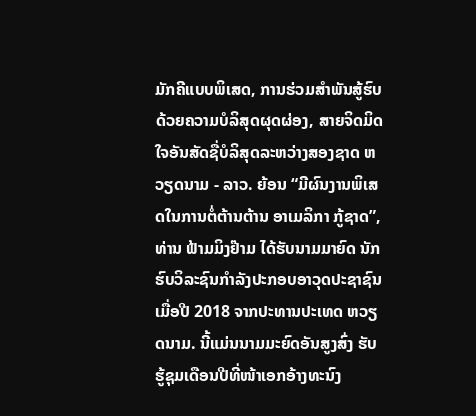ມັກຄີແບບພິເສດ, ການຮ່ວມສຳພັນສູ້ຮົບດ້ວຍຄວາມບໍລິສຸດຜຸດຜ່ອງ, ສາຍຈິດມິດໃຈອັນສັດຊື່ບໍລິສຸດລະຫວ່າງສອງຊາດ ຫວຽດນາມ - ລາວ. ຍ້ອນ “ມີຜົນງານພິເສດໃນການຕໍ່ຕ້ານຕ້ານ ອາເມລິກາ ກູ້ຊາດ”, ທ່ານ ຟ້າມມິງຢ໊າມ ໄດ້ຮັບນາມມາຍົດ ນັກຮົບວິລະຊົນກຳລັງປະກອບອາວຸດປະຊາຊົນ ເມື່ອປີ 2018 ຈາກປະທານປະເທດ ຫວຽດນາມ. ນີ້ແມ່ນນາມມະຍົດອັນສູງສົ່ງ ຮັບຮູ້ຊຸມເດືອນປີທີ່ໜ້າເອກອ້າງທະນົງ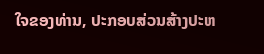ໃຈຂອງທ່ານ, ປະກອບສ່ວນສ້າງປະຫ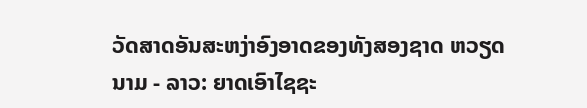ວັດສາດອັນສະຫງ່າອົງອາດຂອງທັງສອງຊາດ ຫວຽດນາມ - ລາວ: ຍາດເອົາໄຊຊະ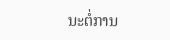ນະຕໍ່ການ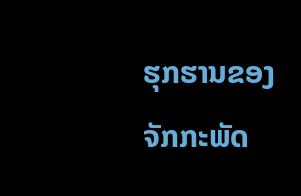ຮຸກຮານຂອງຈັກກະພັດ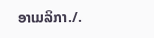ອາເມລິກາ./.